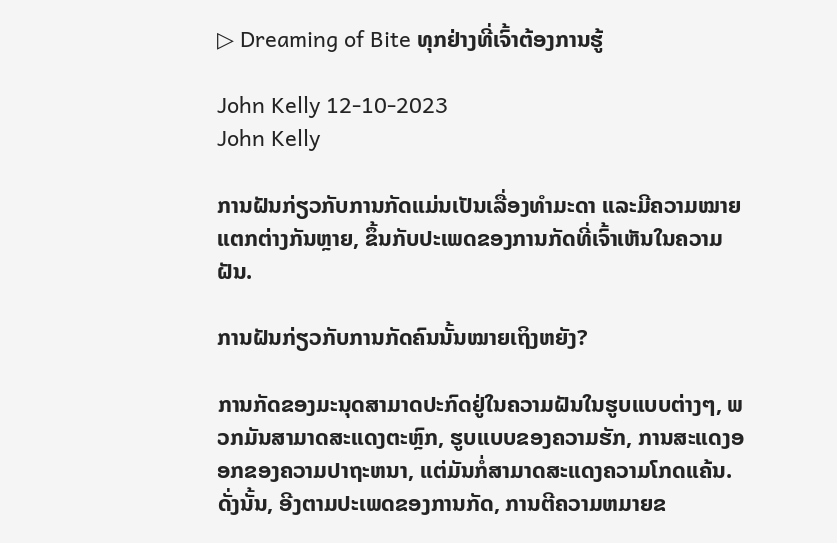▷ Dreaming of Bite ທຸກຢ່າງທີ່ເຈົ້າຕ້ອງການຮູ້

John Kelly 12-10-2023
John Kelly

ການຝັນກ່ຽວກັບການກັດແມ່ນເປັນເລື່ອງທຳມະດາ ແລະມີຄວາມໝາຍແຕກຕ່າງກັນຫຼາຍ, ຂຶ້ນກັບປະເພດຂອງການກັດທີ່ເຈົ້າເຫັນໃນຄວາມຝັນ.

ການຝັນກ່ຽວກັບການກັດຄົນນັ້ນໝາຍເຖິງຫຍັງ?

ການກັດຂອງມະນຸດສາມາດປະກົດຢູ່ໃນຄວາມຝັນໃນຮູບແບບຕ່າງໆ, ພວກມັນສາມາດສະແດງຕະຫຼົກ, ຮູບແບບຂອງຄວາມຮັກ, ການສະແດງອອກຂອງຄວາມປາຖະຫນາ, ແຕ່ມັນກໍ່ສາມາດສະແດງຄວາມໂກດແຄ້ນ. ດັ່ງນັ້ນ, ອີງຕາມປະເພດຂອງການກັດ, ການຕີຄວາມຫມາຍຂ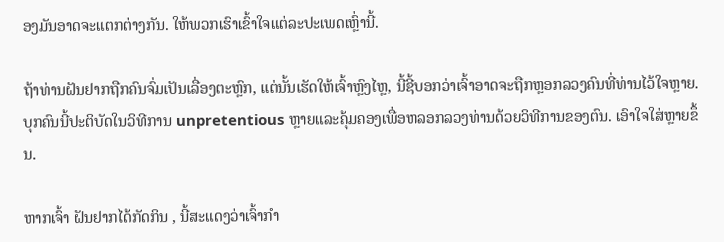ອງມັນອາດຈະແຕກຕ່າງກັນ. ໃຫ້ພວກເຮົາເຂົ້າໃຈແຕ່ລະປະເພດເຫຼົ່ານີ້.

ຖ້າທ່ານຝັນຢາກຖືກຄົນຈົ່ມເປັນເລື່ອງຕະຫຼົກ, ແຕ່ນັ້ນເຮັດໃຫ້ເຈົ້າຫຼົງໄຫຼ, ນີ້ຊີ້ບອກວ່າເຈົ້າອາດຈະຖືກຫຼອກລວງຄົນທີ່ທ່ານໄວ້ໃຈຫຼາຍ. ບຸກຄົນນີ້ປະຕິບັດໃນວິທີການ unpretentious ຫຼາຍແລະຄຸ້ມຄອງເພື່ອຫລອກລວງທ່ານດ້ວຍວິທີການຂອງຕົນ. ເອົາໃຈໃສ່ຫຼາຍຂຶ້ນ.

ຫາກເຈົ້າ ຝັນຢາກໄດ້ກັດກິນ , ນີ້ສະແດງວ່າເຈົ້າກຳ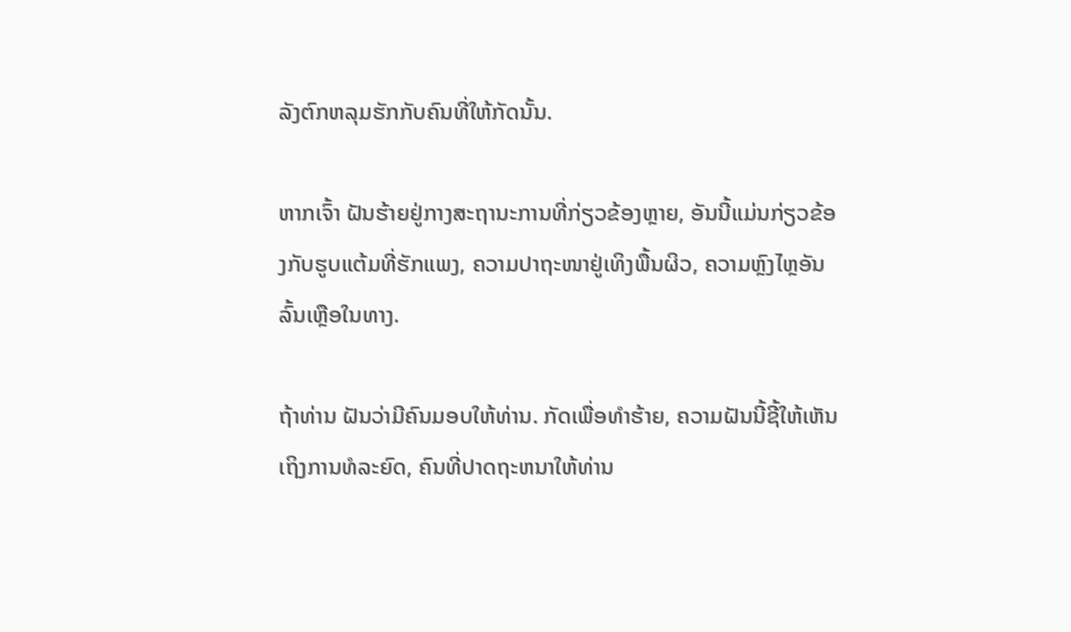ລັງຕົກຫລຸມຮັກກັບຄົນທີ່ໃຫ້ກັດນັ້ນ.

ຫາກເຈົ້າ ຝັນຮ້າຍຢູ່ກາງສະຖານະການທີ່ກ່ຽວຂ້ອງຫຼາຍ, ອັນນີ້ແມ່ນກ່ຽວຂ້ອງກັບຮູບແຕ້ມທີ່ຮັກແພງ, ຄວາມປາຖະໜາຢູ່ເທິງພື້ນຜິວ, ຄວາມຫຼົງໄຫຼອັນລົ້ນເຫຼືອໃນທາງ.

ຖ້າທ່ານ ຝັນວ່າມີຄົນມອບໃຫ້ທ່ານ. ກັດເພື່ອທໍາຮ້າຍ, ຄວາມຝັນນີ້ຊີ້ໃຫ້ເຫັນເຖິງການທໍລະຍົດ, ຄົນທີ່ປາດຖະຫນາໃຫ້ທ່ານ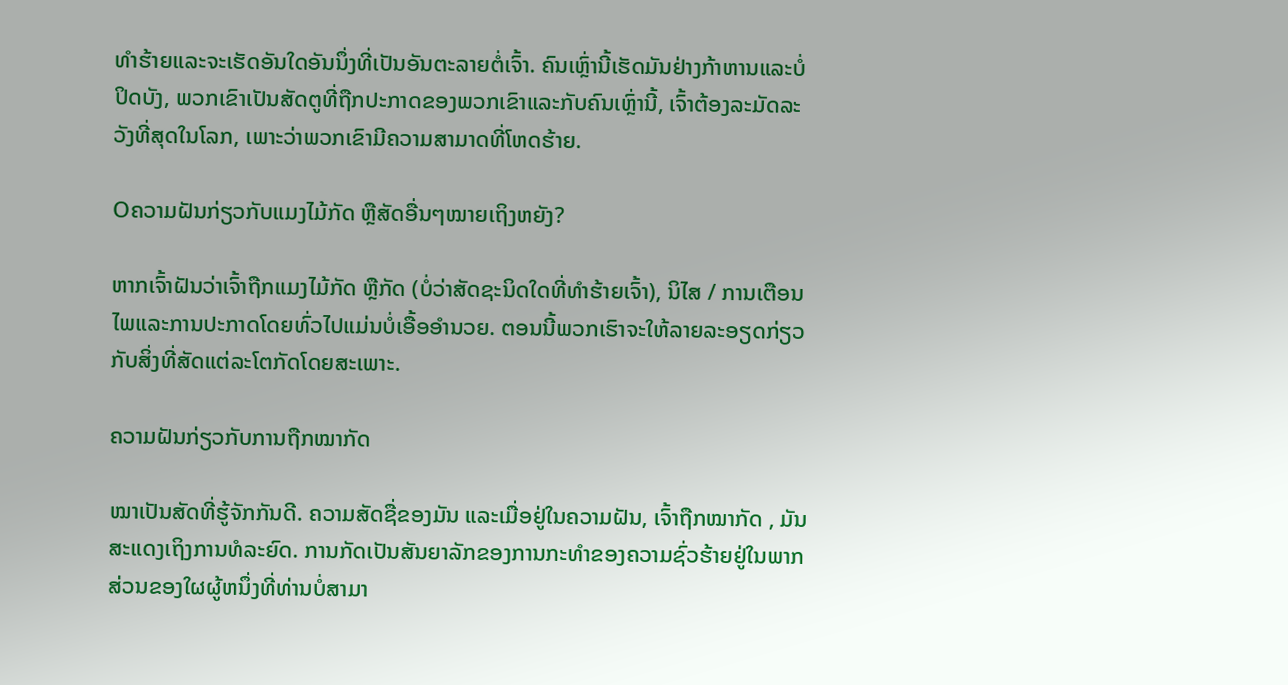ທໍາຮ້າຍແລະຈະເຮັດອັນໃດອັນນຶ່ງທີ່ເປັນອັນຕະລາຍຕໍ່ເຈົ້າ. ຄົນເຫຼົ່ານີ້ເຮັດມັນຢ່າງກ້າຫານແລະບໍ່ປິດບັງ, ພວກເຂົາເປັນສັດຕູທີ່ຖືກປະກາດຂອງພວກເຂົາແລະກັບຄົນເຫຼົ່ານີ້, ເຈົ້າຕ້ອງລະມັດລະວັງທີ່ສຸດໃນໂລກ, ເພາະວ່າພວກເຂົາມີຄວາມສາມາດທີ່ໂຫດຮ້າຍ.

Oຄວາມຝັນກ່ຽວກັບແມງໄມ້ກັດ ຫຼືສັດອື່ນໆໝາຍເຖິງຫຍັງ?

ຫາກເຈົ້າຝັນວ່າເຈົ້າຖືກແມງໄມ້ກັດ ຫຼືກັດ (ບໍ່ວ່າສັດຊະນິດໃດທີ່ທຳຮ້າຍເຈົ້າ), ນິໄສ / ການເຕືອນໄພແລະການປະກາດໂດຍທົ່ວໄປແມ່ນບໍ່ເອື້ອອໍານວຍ. ຕອນນີ້ພວກເຮົາຈະໃຫ້ລາຍລະອຽດກ່ຽວກັບສິ່ງທີ່ສັດແຕ່ລະໂຕກັດໂດຍສະເພາະ.

ຄວາມຝັນກ່ຽວກັບການຖືກໝາກັດ

ໝາເປັນສັດທີ່ຮູ້ຈັກກັນດີ. ຄວາມສັດຊື່ຂອງມັນ ແລະເມື່ອຢູ່ໃນຄວາມຝັນ, ເຈົ້າຖືກໝາກັດ , ມັນສະແດງເຖິງການທໍລະຍົດ. ການກັດເປັນສັນຍາລັກຂອງການກະທໍາຂອງຄວາມຊົ່ວຮ້າຍຢູ່ໃນພາກສ່ວນຂອງໃຜຜູ້ຫນຶ່ງທີ່ທ່ານບໍ່ສາມາ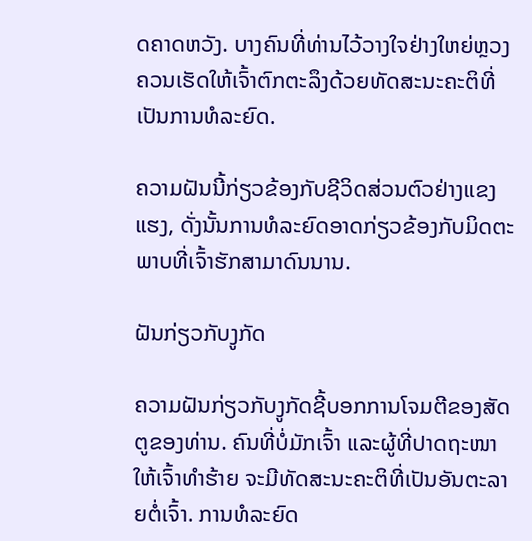ດຄາດຫວັງ. ບາງຄົນທີ່ທ່ານໄວ້ວາງໃຈຢ່າງໃຫຍ່ຫຼວງຄວນເຮັດໃຫ້ເຈົ້າຕົກຕະລຶງດ້ວຍທັດສະນະຄະຕິທີ່ເປັນການທໍລະຍົດ.

ຄວາມຝັນນີ້ກ່ຽວຂ້ອງກັບຊີວິດສ່ວນຕົວຢ່າງແຂງແຮງ, ດັ່ງນັ້ນການທໍລະຍົດອາດກ່ຽວຂ້ອງກັບມິດຕະພາບທີ່ເຈົ້າຮັກສາມາດົນນານ.

ຝັນກ່ຽວກັບງູກັດ

ຄວາມຝັນກ່ຽວກັບງູກັດຊີ້ບອກການໂຈມຕີຂອງສັດຕູຂອງທ່ານ. ຄົນທີ່ບໍ່ມັກເຈົ້າ ແລະຜູ້ທີ່ປາດຖະໜາໃຫ້ເຈົ້າທຳຮ້າຍ ຈະມີທັດສະນະຄະຕິທີ່ເປັນອັນຕະລາຍຕໍ່ເຈົ້າ. ການທໍລະຍົດ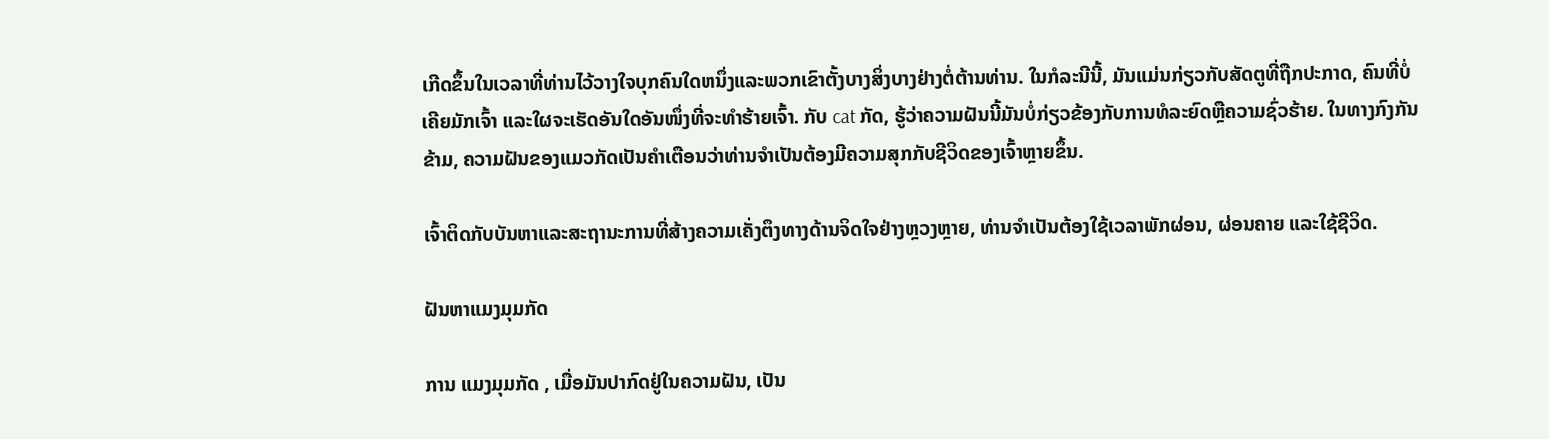ເກີດຂຶ້ນໃນເວລາທີ່ທ່ານໄວ້ວາງໃຈບຸກຄົນໃດຫນຶ່ງແລະພວກເຂົາຕັ້ງບາງສິ່ງບາງຢ່າງຕໍ່ຕ້ານທ່ານ. ໃນກໍລະນີນີ້, ມັນແມ່ນກ່ຽວກັບສັດຕູທີ່ຖືກປະກາດ, ຄົນທີ່ບໍ່ເຄີຍມັກເຈົ້າ ແລະໃຜຈະເຮັດອັນໃດອັນໜຶ່ງທີ່ຈະທຳຮ້າຍເຈົ້າ. ກັບ cat ກັດ, ຮູ້ວ່າຄວາມຝັນນີ້ມັນບໍ່ກ່ຽວຂ້ອງກັບການທໍລະຍົດຫຼືຄວາມຊົ່ວຮ້າຍ. ໃນທາງກົງກັນຂ້າມ, ຄວາມຝັນຂອງແມວກັດເປັນຄໍາເຕືອນວ່າທ່ານຈໍາເປັນຕ້ອງມີຄວາມສຸກກັບຊີວິດຂອງເຈົ້າຫຼາຍຂຶ້ນ.

ເຈົ້າຕິດກັບບັນຫາແລະສະຖານະການທີ່ສ້າງຄວາມເຄັ່ງຕຶງທາງດ້ານຈິດໃຈຢ່າງຫຼວງຫຼາຍ, ທ່ານຈໍາເປັນຕ້ອງໃຊ້ເວລາພັກຜ່ອນ, ຜ່ອນຄາຍ ແລະໃຊ້ຊີວິດ.

ຝັນຫາແມງມຸມກັດ

ການ ແມງມຸມກັດ , ເມື່ອມັນປາກົດຢູ່ໃນຄວາມຝັນ, ເປັນ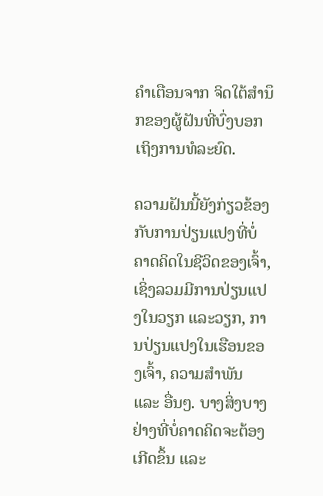ຄໍາເຕືອນຈາກ ຈິດໃຕ້ສຳນຶກຂອງຜູ້ຝັນທີ່ບົ່ງບອກເຖິງການທໍລະຍົດ.

ຄວາມຝັນນີ້ຍັງກ່ຽວຂ້ອງກັບການປ່ຽນແປງທີ່ບໍ່ຄາດຄິດໃນຊີວິດຂອງເຈົ້າ, ເຊິ່ງລວມມີການປ່ຽນແປງໃນວຽກ ແລະວຽກ, ການປ່ຽນແປງໃນເຮືອນຂອງເຈົ້າ, ຄວາມສໍາພັນ ແລະ ອື່ນໆ. ບາງສິ່ງບາງຢ່າງທີ່ບໍ່ຄາດຄິດຈະຕ້ອງເກີດຂຶ້ນ ແລະ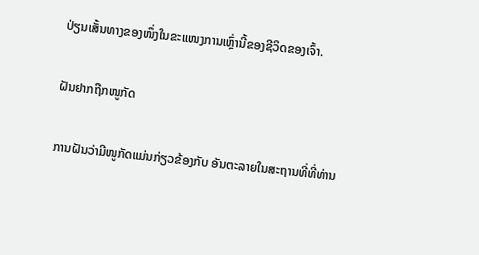ປ່ຽນເສັ້ນທາງຂອງໜຶ່ງໃນຂະແໜງການເຫຼົ່ານີ້ຂອງຊີວິດຂອງເຈົ້າ.

ຝັນຢາກຖືກໜູກັດ

ການຝັນວ່າມີໜູກັດແມ່ນກ່ຽວຂ້ອງກັບ ອັນຕະລາຍໃນສະຖານທີ່ທີ່ທ່ານ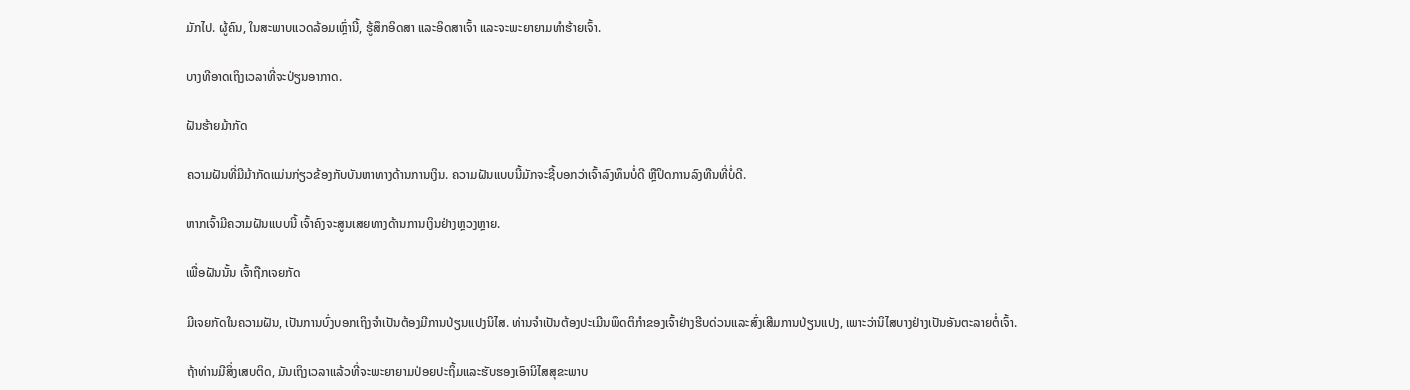ມັກໄປ. ຜູ້ຄົນ, ໃນສະພາບແວດລ້ອມເຫຼົ່ານີ້, ຮູ້ສຶກອິດສາ ແລະອິດສາເຈົ້າ ແລະຈະພະຍາຍາມທໍາຮ້າຍເຈົ້າ.

ບາງທີອາດເຖິງເວລາທີ່ຈະປ່ຽນອາກາດ.

ຝັນຮ້າຍມ້າກັດ

ຄວາມຝັນທີ່ມີມ້າກັດແມ່ນກ່ຽວຂ້ອງກັບບັນຫາທາງດ້ານການເງິນ. ຄວາມຝັນແບບນີ້ມັກຈະຊີ້ບອກວ່າເຈົ້າລົງທຶນບໍ່ດີ ຫຼືປິດການລົງທືນທີ່ບໍ່ດີ.

ຫາກເຈົ້າມີຄວາມຝັນແບບນີ້ ເຈົ້າຄົງຈະສູນເສຍທາງດ້ານການເງິນຢ່າງຫຼວງຫຼາຍ.

ເພື່ອຝັນນັ້ນ ເຈົ້າຖືກເຈຍກັດ

ມີເຈຍກັດໃນຄວາມຝັນ, ເປັນການບົ່ງບອກເຖິງຈໍາເປັນຕ້ອງມີການປ່ຽນແປງນິໄສ. ທ່ານຈໍາເປັນຕ້ອງປະເມີນພຶດຕິກໍາຂອງເຈົ້າຢ່າງຮີບດ່ວນແລະສົ່ງເສີມການປ່ຽນແປງ, ເພາະວ່ານິໄສບາງຢ່າງເປັນອັນຕະລາຍຕໍ່ເຈົ້າ.

ຖ້າທ່ານມີສິ່ງເສບຕິດ, ມັນເຖິງເວລາແລ້ວທີ່ຈະພະຍາຍາມປ່ອຍປະຖິ້ມແລະຮັບຮອງເອົານິໄສສຸຂະພາບ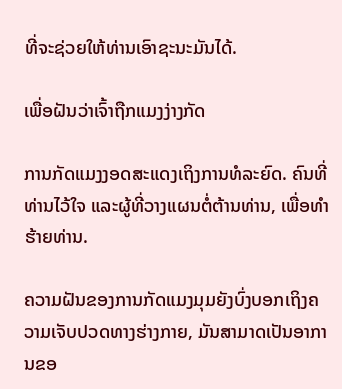ທີ່ຈະຊ່ວຍໃຫ້ທ່ານເອົາຊະນະມັນໄດ້.

ເພື່ອຝັນວ່າເຈົ້າຖືກແມງງ່າງກັດ

ການກັດແມງງອດສະແດງເຖິງການທໍລະຍົດ. ຄົນທີ່ທ່ານໄວ້ໃຈ ແລະຜູ້ທີ່ວາງແຜນຕໍ່ຕ້ານທ່ານ, ເພື່ອທໍາຮ້າຍທ່ານ.

ຄວາມຝັນຂອງການກັດແມງມຸມຍັງບົ່ງບອກເຖິງຄວາມເຈັບປວດທາງຮ່າງກາຍ, ມັນສາມາດເປັນອາການຂອ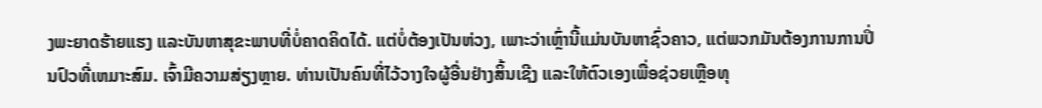ງພະຍາດຮ້າຍແຮງ ແລະບັນຫາສຸຂະພາບທີ່ບໍ່ຄາດຄິດໄດ້. ແຕ່ບໍ່ຕ້ອງເປັນຫ່ວງ, ເພາະວ່າເຫຼົ່ານີ້ແມ່ນບັນຫາຊົ່ວຄາວ, ແຕ່ພວກມັນຕ້ອງການການປິ່ນປົວທີ່ເຫມາະສົມ. ເຈົ້າມີຄວາມສ່ຽງຫຼາຍ. ທ່ານເປັນຄົນທີ່ໄວ້ວາງໃຈຜູ້ອື່ນຢ່າງສິ້ນເຊີງ ແລະໃຫ້ຕົວເອງເພື່ອຊ່ວຍເຫຼືອທຸ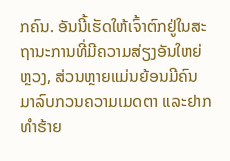ກຄົນ. ອັນນີ້ເຮັດໃຫ້ເຈົ້າຕົກຢູ່ໃນສະຖານະການທີ່ມີຄວາມສ່ຽງອັນໃຫຍ່ຫຼວງ, ສ່ວນຫຼາຍແມ່ນຍ້ອນມີຄົນມາລົບກວນຄວາມເມດຕາ ແລະຢາກທໍາຮ້າຍ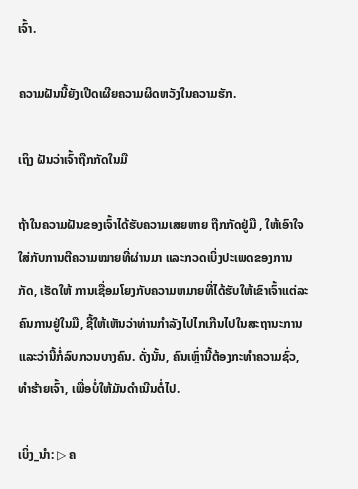ເຈົ້າ.

ຄວາມຝັນນີ້ຍັງເປີດເຜີຍຄວາມຜິດຫວັງໃນຄວາມຮັກ.

ເຖິງ ຝັນວ່າເຈົ້າຖືກກັດໃນມື

ຖ້າໃນຄວາມຝັນຂອງເຈົ້າໄດ້ຮັບຄວາມເສຍຫາຍ ຖືກກັດຢູ່ມື , ໃຫ້ເອົາໃຈໃສ່ກັບການຕີຄວາມໝາຍທີ່ຜ່ານມາ ແລະກວດເບິ່ງປະເພດຂອງການກັດ, ເຮັດໃຫ້ ການເຊື່ອມໂຍງກັບຄວາມຫມາຍທີ່ໄດ້ຮັບໃຫ້ເຂົາເຈົ້າແຕ່ລະຄົນການຢູ່ໃນມື, ຊີ້ໃຫ້ເຫັນວ່າທ່ານກໍາລັງໄປໄກເກີນໄປໃນສະຖານະການແລະວ່ານີ້ກໍ່ລົບກວນບາງຄົນ. ດັ່ງນັ້ນ, ຄົນເຫຼົ່ານີ້ຕ້ອງກະທຳຄວາມຊົ່ວ, ທຳຮ້າຍເຈົ້າ, ເພື່ອບໍ່ໃຫ້ມັນດຳເນີນຕໍ່ໄປ.

ເບິ່ງ_ນຳ: ▷ ຄ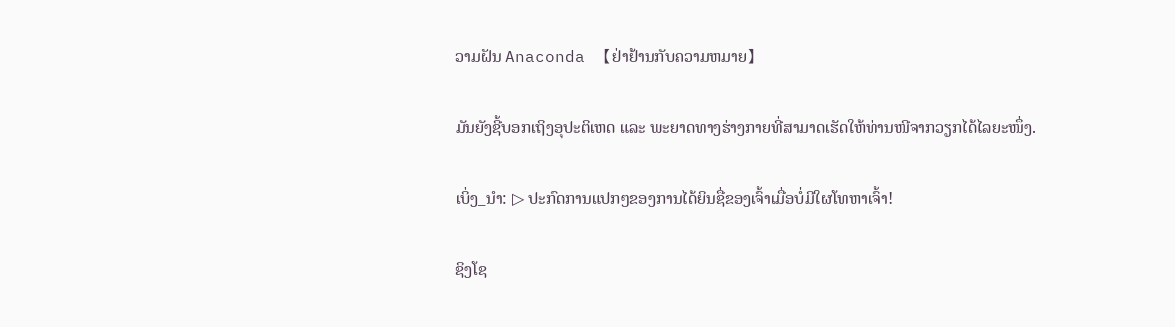ວາມຝັນ Anaconda 【ຢ່າຢ້ານກັບຄວາມຫມາຍ】

ມັນຍັງຊີ້ບອກເຖິງອຸປະຕິເຫດ ແລະ ພະຍາດທາງຮ່າງກາຍທີ່ສາມາດເຮັດໃຫ້ທ່ານໜີຈາກວຽກໄດ້ໄລຍະໜຶ່ງ.

ເບິ່ງ_ນຳ: ▷ ປະກົດການແປກໆຂອງການໄດ້ຍິນຊື່ຂອງເຈົ້າເມື່ອບໍ່ມີໃຜໂທຫາເຈົ້າ!

ຊິງໂຊ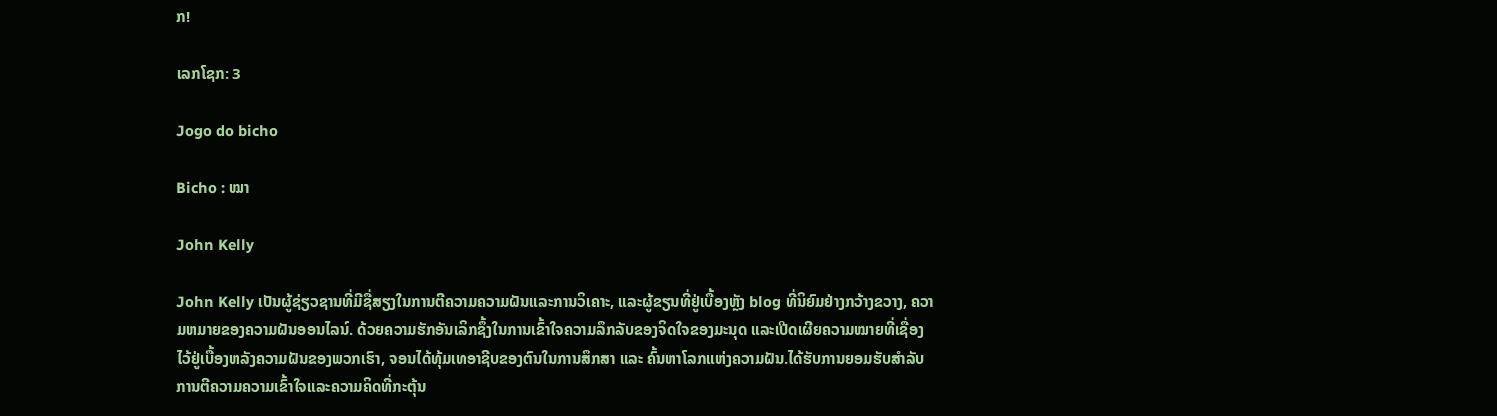ກ!

ເລກໂຊກ: 3

Jogo do bicho

Bicho : ໝາ

John Kelly

John Kelly ເປັນຜູ້ຊ່ຽວຊານທີ່ມີຊື່ສຽງໃນການຕີຄວາມຄວາມຝັນແລະການວິເຄາະ, ແລະຜູ້ຂຽນທີ່ຢູ່ເບື້ອງຫຼັງ blog ທີ່ນິຍົມຢ່າງກວ້າງຂວາງ, ຄວາມຫມາຍຂອງຄວາມຝັນອອນໄລນ໌. ດ້ວຍຄວາມຮັກອັນເລິກຊຶ້ງໃນການເຂົ້າໃຈຄວາມລຶກລັບຂອງຈິດໃຈຂອງມະນຸດ ແລະເປີດເຜີຍຄວາມໝາຍທີ່ເຊື່ອງໄວ້ຢູ່ເບື້ອງຫລັງຄວາມຝັນຂອງພວກເຮົາ, ຈອນໄດ້ທຸ້ມເທອາຊີບຂອງຕົນໃນການສຶກສາ ແລະ ຄົ້ນຫາໂລກແຫ່ງຄວາມຝັນ.ໄດ້ຮັບການຍອມຮັບສໍາລັບການຕີຄວາມຄວາມເຂົ້າໃຈແລະຄວາມຄິດທີ່ກະຕຸ້ນ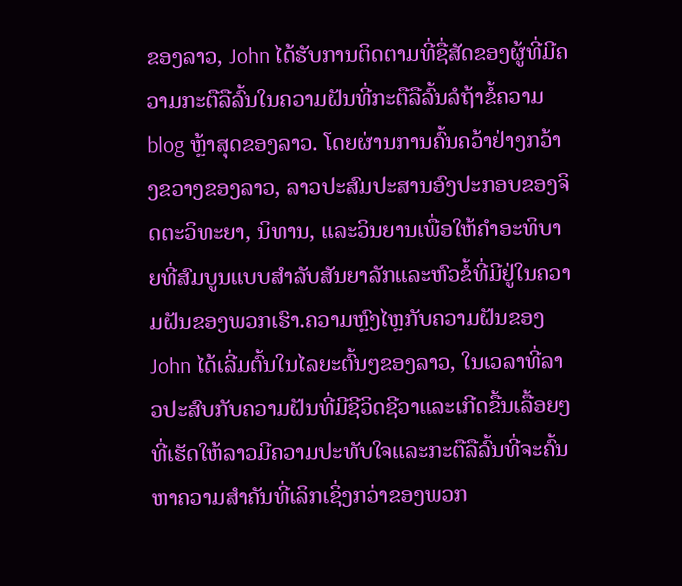ຂອງລາວ, John ໄດ້ຮັບການຕິດຕາມທີ່ຊື່ສັດຂອງຜູ້ທີ່ມີຄວາມກະຕືລືລົ້ນໃນຄວາມຝັນທີ່ກະຕືລືລົ້ນລໍຖ້າຂໍ້ຄວາມ blog ຫຼ້າສຸດຂອງລາວ. ໂດຍຜ່ານການຄົ້ນຄວ້າຢ່າງກວ້າງຂວາງຂອງລາວ, ລາວປະສົມປະສານອົງປະກອບຂອງຈິດຕະວິທະຍາ, ນິທານ, ແລະວິນຍານເພື່ອໃຫ້ຄໍາອະທິບາຍທີ່ສົມບູນແບບສໍາລັບສັນຍາລັກແລະຫົວຂໍ້ທີ່ມີຢູ່ໃນຄວາມຝັນຂອງພວກເຮົາ.ຄວາມຫຼົງໄຫຼກັບຄວາມຝັນຂອງ John ໄດ້ເລີ່ມຕົ້ນໃນໄລຍະຕົ້ນໆຂອງລາວ, ໃນເວລາທີ່ລາວປະສົບກັບຄວາມຝັນທີ່ມີຊີວິດຊີວາແລະເກີດຂື້ນເລື້ອຍໆທີ່ເຮັດໃຫ້ລາວມີຄວາມປະທັບໃຈແລະກະຕືລືລົ້ນທີ່ຈະຄົ້ນຫາຄວາມສໍາຄັນທີ່ເລິກເຊິ່ງກວ່າຂອງພວກ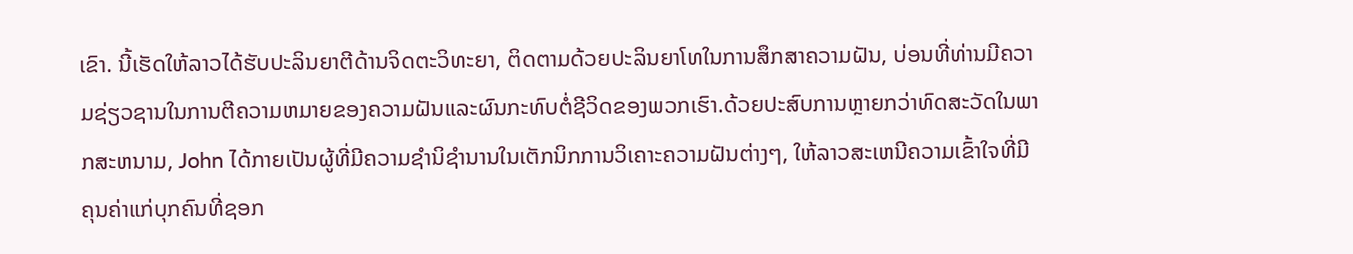ເຂົາ. ນີ້ເຮັດໃຫ້ລາວໄດ້ຮັບປະລິນຍາຕີດ້ານຈິດຕະວິທະຍາ, ຕິດຕາມດ້ວຍປະລິນຍາໂທໃນການສຶກສາຄວາມຝັນ, ບ່ອນທີ່ທ່ານມີຄວາມຊ່ຽວຊານໃນການຕີຄວາມຫມາຍຂອງຄວາມຝັນແລະຜົນກະທົບຕໍ່ຊີວິດຂອງພວກເຮົາ.ດ້ວຍປະສົບການຫຼາຍກວ່າທົດສະວັດໃນພາກສະຫນາມ, John ໄດ້ກາຍເປັນຜູ້ທີ່ມີຄວາມຊໍານິຊໍານານໃນເຕັກນິກການວິເຄາະຄວາມຝັນຕ່າງໆ, ໃຫ້ລາວສະເຫນີຄວາມເຂົ້າໃຈທີ່ມີຄຸນຄ່າແກ່ບຸກຄົນທີ່ຊອກ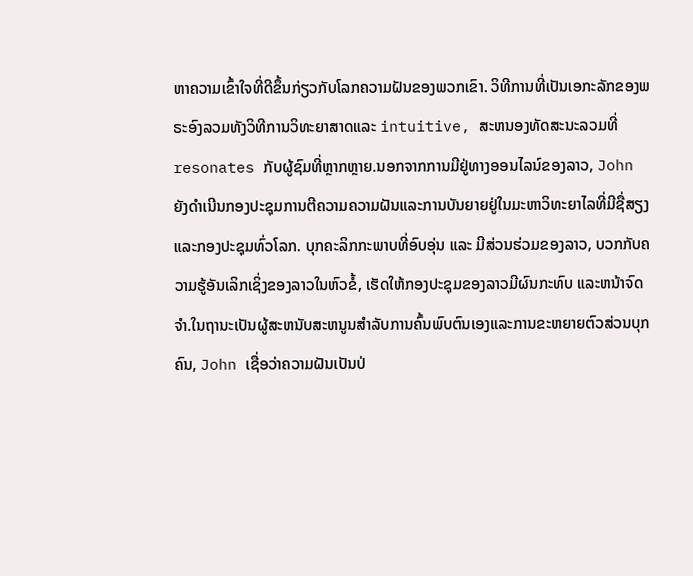ຫາຄວາມເຂົ້າໃຈທີ່ດີຂຶ້ນກ່ຽວກັບໂລກຄວາມຝັນຂອງພວກເຂົາ. ວິທີການທີ່ເປັນເອກະລັກຂອງພຣະອົງລວມທັງວິທີການວິທະຍາສາດແລະ intuitive, ສະຫນອງທັດສະນະລວມທີ່resonates ກັບຜູ້ຊົມທີ່ຫຼາກຫຼາຍ.ນອກຈາກການມີຢູ່ທາງອອນໄລນ໌ຂອງລາວ, John ຍັງດໍາເນີນກອງປະຊຸມການຕີຄວາມຄວາມຝັນແລະການບັນຍາຍຢູ່ໃນມະຫາວິທະຍາໄລທີ່ມີຊື່ສຽງແລະກອງປະຊຸມທົ່ວໂລກ. ບຸກຄະລິກກະພາບທີ່ອົບອຸ່ນ ແລະ ມີສ່ວນຮ່ວມຂອງລາວ, ບວກກັບຄວາມຮູ້ອັນເລິກເຊິ່ງຂອງລາວໃນຫົວຂໍ້, ເຮັດໃຫ້ກອງປະຊຸມຂອງລາວມີຜົນກະທົບ ແລະຫນ້າຈົດຈໍາ.ໃນຖານະເປັນຜູ້ສະຫນັບສະຫນູນສໍາລັບການຄົ້ນພົບຕົນເອງແລະການຂະຫຍາຍຕົວສ່ວນບຸກຄົນ, John ເຊື່ອວ່າຄວາມຝັນເປັນປ່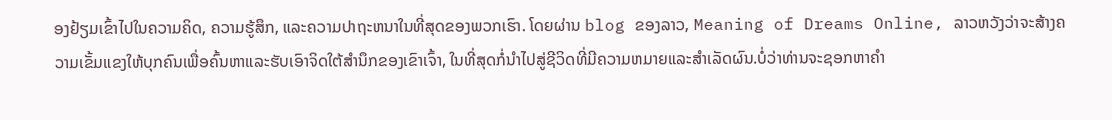ອງຢ້ຽມເຂົ້າໄປໃນຄວາມຄິດ, ຄວາມຮູ້ສຶກ, ແລະຄວາມປາຖະຫນາໃນທີ່ສຸດຂອງພວກເຮົາ. ໂດຍຜ່ານ blog ຂອງລາວ, Meaning of Dreams Online, ລາວຫວັງວ່າຈະສ້າງຄວາມເຂັ້ມແຂງໃຫ້ບຸກຄົນເພື່ອຄົ້ນຫາແລະຮັບເອົາຈິດໃຕ້ສໍານຶກຂອງເຂົາເຈົ້າ, ໃນທີ່ສຸດກໍ່ນໍາໄປສູ່ຊີວິດທີ່ມີຄວາມຫມາຍແລະສໍາເລັດຜົນ.ບໍ່ວ່າທ່ານຈະຊອກຫາຄໍາ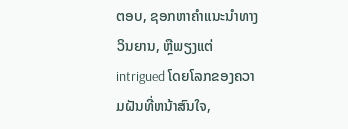ຕອບ, ຊອກຫາຄໍາແນະນໍາທາງວິນຍານ, ຫຼືພຽງແຕ່ intrigued ໂດຍໂລກຂອງຄວາມຝັນທີ່ຫນ້າສົນໃຈ,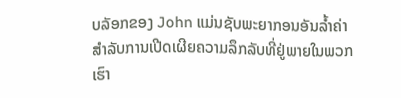ບລັອກຂອງ John ແມ່ນຊັບພະຍາກອນອັນລ້ຳຄ່າສໍາລັບການເປີດເຜີຍຄວາມລຶກລັບທີ່ຢູ່ພາຍໃນພວກເຮົາ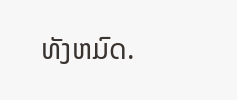ທັງຫມົດ.